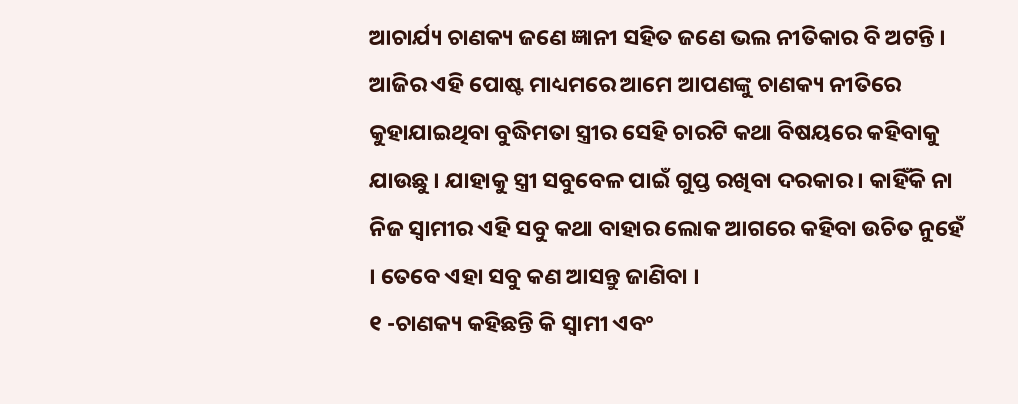ଆଚାର୍ଯ୍ୟ ଚାଣକ୍ୟ ଜଣେ ଜ୍ଞାନୀ ସହିତ ଜଣେ ଭଲ ନୀତିକାର ବି ଅଟନ୍ତି । ଆଜିର ଏହି ପୋଷ୍ଟ ମାଧ୍ୟମରେ ଆମେ ଆପଣଙ୍କୁ ଚାଣକ୍ୟ ନୀତିରେ କୁହାଯାଇଥିବା ବୁଦ୍ଧିମତା ସ୍ତ୍ରୀର ସେହି ଚାରଟି କଥା ବିଷୟରେ କହିବାକୁ ଯାଉଛୁ । ଯାହାକୁ ସ୍ତ୍ରୀ ସବୁବେଳ ପାଇଁ ଗୁପ୍ତ ରଖିବା ଦରକାର । କାହିଁକି ନା ନିଜ ସ୍ବାମୀର ଏହି ସବୁ କଥା ବାହାର ଲୋକ ଆଗରେ କହିବା ଉଚିତ ନୁହେଁ । ତେବେ ଏହା ସବୁ କଣ ଆସନ୍ତୁ ଜାଣିବା ।
୧ -ଚାଣକ୍ୟ କହିଛନ୍ତି କି ସ୍ଵାମୀ ଏବଂ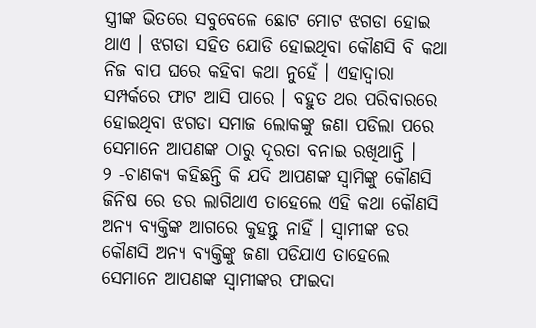ସ୍ତ୍ରୀଙ୍କ ଭିତରେ ସବୁବେଳେ ଛୋଟ ମୋଟ ଝଗଡା ହୋଇ ଥାଏ । ଝଗଡା ସହିତ ଯୋଡି ହୋଇଥିବା କୌଣସି ବି କଥା ନିଜ ବାପ ଘରେ କହିବା କଥା ନୁହେଁ । ଏହାଦ୍ବାରା ସମ୍ପର୍କରେ ଫାଟ ଆସି ପାରେ । ବହୁତ ଥର ପରିବାରରେ ହୋଇଥିବା ଝଗଡା ସମାଜ ଲୋକଙ୍କୁ ଜଣା ପଡିଲା ପରେ ସେମାନେ ଆପଣଙ୍କ ଠାରୁ ଦୂରତା ବନାଇ ରଖିଥାନ୍ତି ।
୨ -ଚାଣକ୍ୟ କହିଛନ୍ତି କି ଯଦି ଆପଣଙ୍କ ସ୍ଵାମିଙ୍କୁ କୌଣସି ଜିନିଷ ରେ ଡର ଲାଗିଥାଏ ତାହେଲେ ଏହି କଥା କୌଣସି ଅନ୍ୟ ବ୍ୟକ୍ତିଙ୍କ ଆଗରେ କୁହନ୍ତୁ ନାହିଁ । ସ୍ଵାମୀଙ୍କ ଡର କୌଣସି ଅନ୍ୟ ବ୍ୟକ୍ତିଙ୍କୁ ଜଣା ପଡିଯାଏ ତାହେଲେ ସେମାନେ ଆପଣଙ୍କ ସ୍ଵାମୀଙ୍କର ଫାଇଦା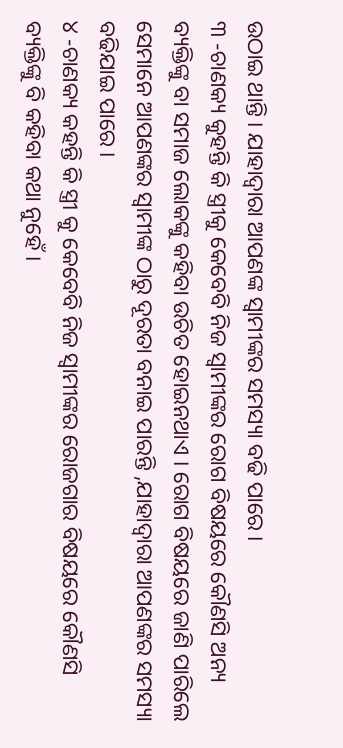ଉଠାଇ ଥାନ୍ତି । ଯାହାଦ୍ୱାରା ଆପଣଙ୍କ ସ୍ଵାମୀଙ୍କର ସମସ୍ୟା ବଢି ପାରେ ।
୩ -ଚାଣକ୍ୟ କୁହନ୍ତି କି ସ୍ତ୍ରୀକୁ କେବେବି ନିଜ ସ୍ଵାମୀଙ୍କର ରୋଗ ବିଷୟରେ କୌଣସି ଅନ୍ୟ ବ୍ୟକ୍ତିଙ୍କୁ ବା ସମାଜ ଲୋକଙ୍କୁ କହିବା ଉଚିତ ହୋଇନଥାଏ । ରୋଗ ବିଷୟରେ ଜାଣି ପାରିଲେ ସେମାନେ ଆପଣଙ୍କର ସ୍ଵାମୀଙ୍କ ଠାରୁ ଦୂରତା ବନାଇ ପାରନ୍ତି ,ଯାହାଦ୍ୱାରା ଆପଣଙ୍କର ସମସ୍ୟା ବଢିଯାଇ ପାରେ ।
୪ -ଚାଣକ୍ୟ କହନ୍ତି କି ସ୍ତ୍ରୀ କୁ କେବେବି ନିଜ ସ୍ଵାମୀଙ୍କର ରୋଜଗାର ବିଷୟରେ କୌଣସି ବ୍ୟକ୍ତିଙ୍କୁ ବି କହିବା କଥା ନୁହେଁ ।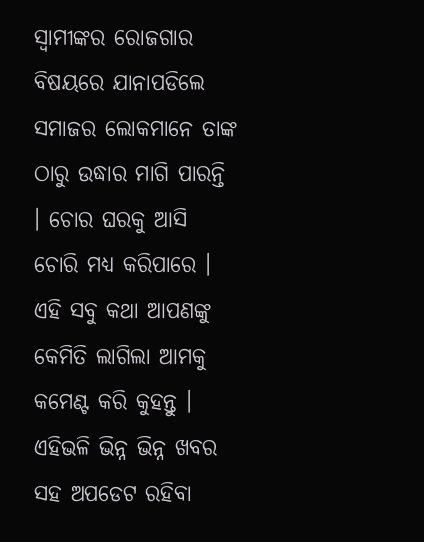ସ୍ଵାମୀଙ୍କର ରୋଜଗାର ବିଷୟରେ ଯାନାପଡିଲେ ସମାଜର ଲୋକମାନେ ତାଙ୍କ ଠାରୁ ଉଦ୍ଧାର ମାଗି ପାରନ୍ତି । ଚୋର ଘରକୁ ଆସି ଚୋରି ମଧ୍ୟ କରିପାରେ । ଏହି ସବୁ କଥା ଆପଣଙ୍କୁ କେମିତି ଲାଗିଲା ଆମକୁ କମେଣ୍ଟ କରି କୁହନ୍ତୁ । ଏହିଭଳି ଭିନ୍ନ ଭିନ୍ନ ଖବର ସହ ଅପଡେଟ ରହିବା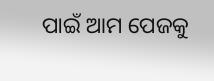ପାଇଁ ଆମ ପେଜକୁ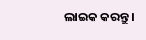ଲାଇକ କରନ୍ତୁ ।